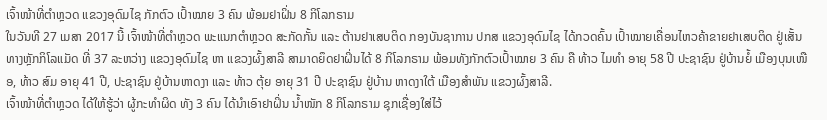ເຈົ້າໜ້າທີ່ຕຳຫຼວດ ແຂວງອຸດົມໄຊ ກັກຕົວ ເປົ້າໝາຍ 3 ຄົນ ພ້ອມຢາຝິ່ນ 8 ກິໂລກຣາມ
ໃນວັນທີ 27 ເມສາ 2017 ນີ້ ເຈົ້າໜ້າທີ່ຕຳຫຼວດ ພະແນກຕຳຫຼວດ ສະກັດກັ້ນ ແລະ ຕ້ານຢາເສບຕິດ ກອງບັນຊາການ ປກສ ແຂວງອຸດົມໄຊ ໄດ້ກວດຄົ້ນ ເປົ້າໝາຍເຄື່ອນໄຫວຄ້າຂາຍຢາເສບຕິດ ຢູ່ເສັ້ນທາງຫຼັກກິໂລແມັດ ທີ່ 37 ລະຫວ່າງ ແຂວງອຸດົມໄຊ ຫາ ແຂວງຜົ້ງສາລີ ສາມາດຍຶດຢາຝິ່ນໄດ້ 8 ກິໂລກຣາມ ພ້ອມທັງກັກຕົວເປົ້າໝາຍ 3 ຄົນ ຄື ທ້າວ ໄມທຳ ອາຍຸ 58 ປີ ປະຊາຊົນ ຢູ່ບ້ານຍໍ້ ເມືອງບຸນເໜືອ, ທ້າວ ສົມ ອາຍຸ 41 ປີ, ປະຊາຊົນ ຢູ່ບ້ານຫາດງາ ແລະ ທ້າວ ຕຸ້ຍ ອາຍຸ 31 ປີ ປະຊາຊົນ ຢູ່ບ້ານ ຫາດງາໃຕ້ ເມືອງສຳພັນ ແຂວງຜົ້ງສາລີ.
ເຈົ້າໜ້າທີ່ຕຳຫຼວດ ໄດ້ໃຫ້ຮູ້ວ່າ ຜູ້ກະທຳຜິດ ທັງ 3 ຄົນ ໄດ້ນຳເອົາຢາຝິ່ນ ນ້ຳໜັກ 8 ກິໂລກຣາມ ຊຸກເຊື່ອງໃສ່ໄວ້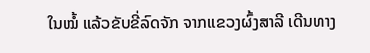ໃນໝໍ້ ແລ້ວຂັບຂີ່ລົດຈັກ ຈາກແຂວງຜົ້ງສາລີ ເດີນທາງ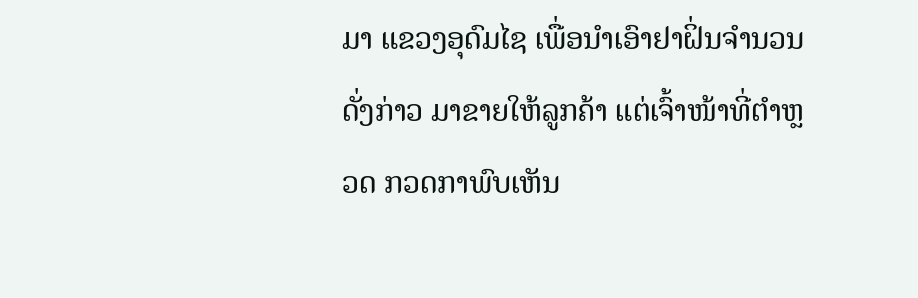ມາ ແຂວງອຸດົມໄຊ ເພື່ອນຳເອົາຢາຝິ່ນຈຳນວນດັ່ງກ່າວ ມາຂາຍໃຫ້ລູກຄ້າ ແຕ່ເຈົ້າໜ້າທີ່ຕຳຫຼວດ ກວດກາພົບເຫັນ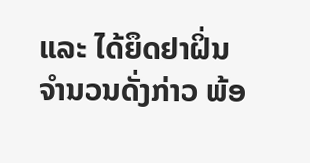ແລະ ໄດ້ຍຶດຢາຝິ່ນຈຳນວນດັ່ງກ່າວ ພ້ອ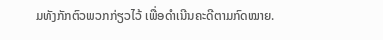ມທັງກັກຕົວພວກກ່ຽວໄວ້ ເພື່ອດຳເນີນຄະດີຕາມກົດໝາຍ.